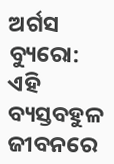ଅର୍ଗସ ବ୍ୟୁରୋ: ଏହି ବ୍ୟସ୍ତବହୁଳ ଜୀବନରେ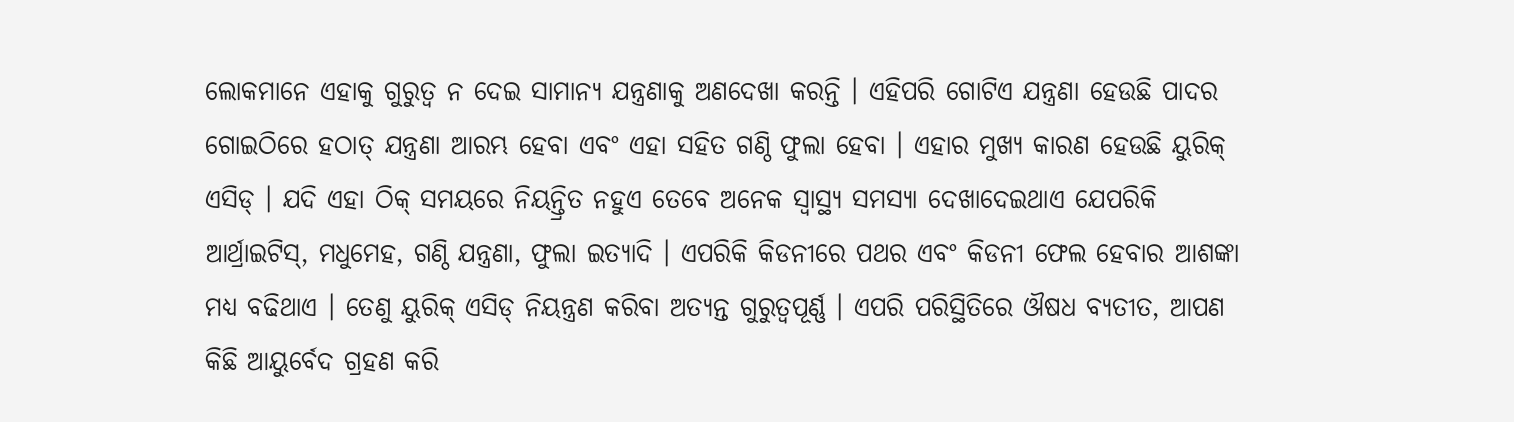ଲୋକମାନେ ଏହାକୁ ଗୁରୁତ୍ୱ ନ ଦେଇ ସାମାନ୍ୟ ଯନ୍ତ୍ରଣାକୁ ଅଣଦେଖା କରନ୍ତି । ଏହିପରି ଗୋଟିଏ ଯନ୍ତ୍ରଣା ହେଉଛି ପାଦର ଗୋଇଠିରେ ହଠାତ୍ ଯନ୍ତ୍ରଣା ଆରମ୍ଭ ହେବା ଏବଂ ଏହା ସହିତ ଗଣ୍ଠି ଫୁଲା ହେବା । ଏହାର ମୁଖ୍ୟ କାରଣ ହେଉଛି ୟୁରିକ୍ ଏସିଡ୍ । ଯଦି ଏହା ଠିକ୍ ସମୟରେ ନିୟନ୍ତ୍ରିତ ନହୁଏ ତେବେ ଅନେକ ସ୍ୱାସ୍ଥ୍ୟ ସମସ୍ୟା ଦେଖାଦେଇଥାଏ ଯେପରିକି ଆର୍ଥ୍ରାଇଟିସ୍, ମଧୁମେହ, ଗଣ୍ଠି ଯନ୍ତ୍ରଣା, ଫୁଲା ଇତ୍ୟାଦି । ଏପରିକି କିଡନୀରେ ପଥର ଏବଂ କିଡନୀ ଫେଲ ହେବାର ଆଶଙ୍କା ମଧ୍ୟ ବଢିଥାଏ । ତେଣୁ ୟୁରିକ୍ ଏସିଡ୍ ନିୟନ୍ତ୍ରଣ କରିବା ଅତ୍ୟନ୍ତ ଗୁରୁତ୍ୱପୂର୍ଣ୍ଣ । ଏପରି ପରିସ୍ଥିତିରେ ଔଷଧ ବ୍ୟତୀତ, ଆପଣ କିଛି ଆୟୁର୍ବେଦ ଗ୍ରହଣ କରି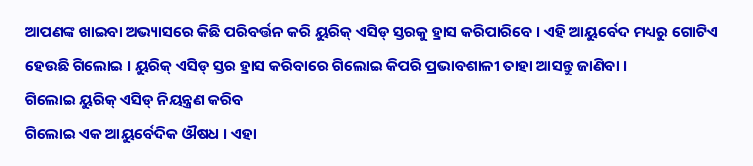ଆପଣଙ୍କ ଖାଇବା ଅଭ୍ୟାସରେ କିଛି ପରିବର୍ତ୍ତନ କରି ୟୁରିକ୍ ଏସିଡ୍ ସ୍ତରକୁ ହ୍ରାସ କରିପାରିବେ । ଏହି ଆୟୁର୍ବେଦ ମଧ୍ୟରୁ ଗୋଟିଏ ହେଉଛି ଗିଲୋଇ । ୟୁରିକ୍ ଏସିଡ୍ ସ୍ତର ହ୍ରାସ କରିବାରେ ଗିଲୋଇ କିପରି ପ୍ରଭାବଶାଳୀ ତାହା ଆସନ୍ତୁ ଜାଣିବା ।
ଗିଲୋଇ ୟୁରିକ୍ ଏସିଡ୍ ନିୟନ୍ତ୍ରଣ କରିବ
ଗିଲୋଇ ଏକ ଆୟୁର୍ବେଦିକ ଔଷଧ । ଏହା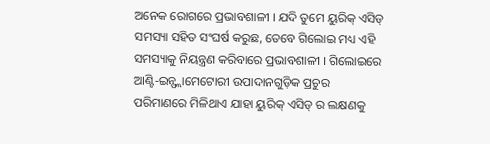ଅନେକ ରୋଗରେ ପ୍ରଭାବଶାଳୀ । ଯଦି ତୁମେ ୟୁରିକ୍ ଏସିଡ୍ ସମସ୍ୟା ସହିତ ସଂଘର୍ଷ କରୁଛ, ତେବେ ଗିଲୋଇ ମଧ୍ୟ ଏହି ସମସ୍ୟାକୁ ନିୟନ୍ତ୍ରଣ କରିବାରେ ପ୍ରଭାବଶାଳୀ । ଗିଲୋଇରେ ଆଣ୍ଟି-ଇନ୍ଫ୍ଲାମେଟୋରୀ ଉପାଦାନଗୁଡ଼ିକ ପ୍ରଚୁର ପରିମାଣରେ ମିଳିଥାଏ ଯାହା ୟୁରିକ୍ ଏସିଡ୍ ର ଲକ୍ଷଣକୁ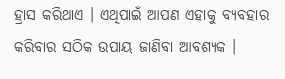ହ୍ରାସ କରିଥାଏ । ଏଥିପାଇଁ ଆପଣ ଏହାକୁ ବ୍ୟବହାର କରିବାର ସଠିକ ଉପାୟ ଜାଣିବା ଆବଶ୍ୟକ ।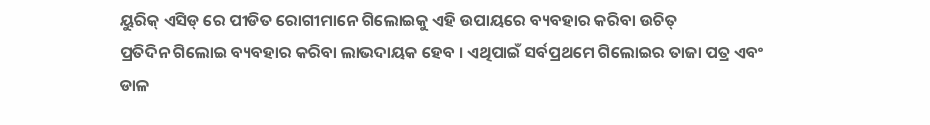ୟୁରିକ୍ ଏସିଡ୍ ରେ ପୀଡିତ ରୋଗୀମାନେ ଗିଲୋଇକୁ ଏହି ଉପାୟରେ ବ୍ୟବହାର କରିବା ଉଚିତ୍
ପ୍ରତିଦିନ ଗିଲୋଇ ବ୍ୟବହାର କରିବା ଲାଭଦାୟକ ହେବ । ଏଥିପାଇଁ ସର୍ବପ୍ରଥମେ ଗିଲୋଇର ତାଜା ପତ୍ର ଏବଂ ଡାଳ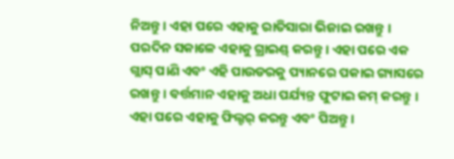ନିଅନ୍ତୁ । ଏହା ପରେ ଏହାକୁ ରାତିସାରା ଭିଜାଇ ରଖନ୍ତୁ । ପରଦିନ ସକାଳେ ଏହାକୁ ଗ୍ରାଇଣ୍ଡ୍ କରନ୍ତୁ । ଏହା ପରେ ଏକ ଗ୍ଲାସ୍ ପାଣି ଏବଂ ଏହି ପାଉଡରକୁ ପ୍ୟାନରେ ପକାଇ ଗ୍ୟାସରେ ରଖନ୍ତୁ । ବର୍ତ୍ତମାନ ଏହାକୁ ଅଧା ପର୍ଯ୍ୟନ୍ତ ଫୁଟାଇ କମ୍ କରନ୍ତୁ । ଏହା ପରେ ଏହାକୁ ଫିଲ୍ଟର୍ କରନ୍ତୁ ଏବଂ ପିଅନ୍ତୁ ।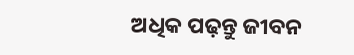ଅଧିକ ପଢ଼ନ୍ତୁ ଜୀବନ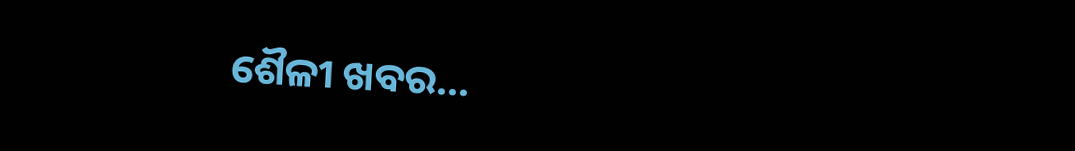ଶୈଳୀ ଖବର...